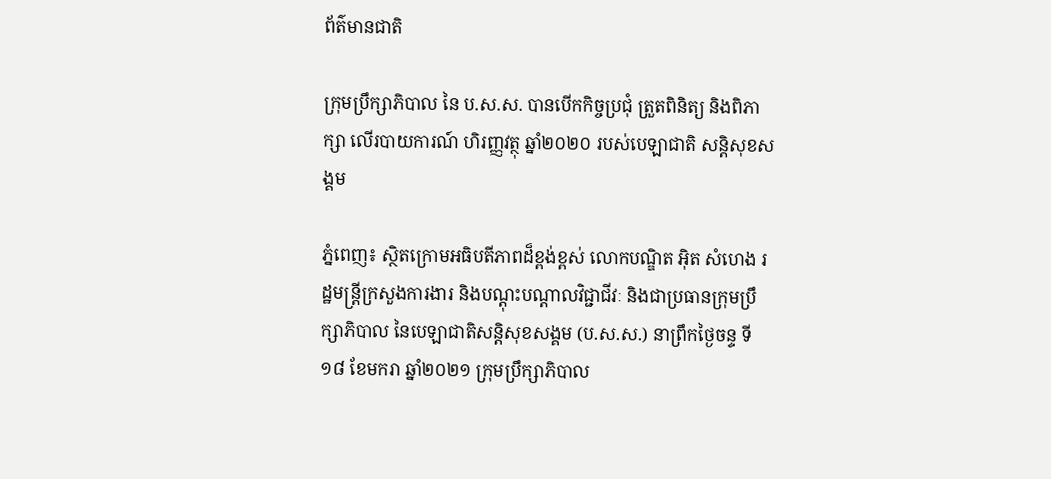ព័ត៌មានជាតិ

ក្រុមប្រឹក្សាភិបាល នៃ ប.ស.ស. បានបើកកិច្ចប្រជុំ ត្រួតពិនិត្យ និងពិភាក្សា លើរបាយការណ៍ ហិរញ្ញវត្ថុ ឆ្នាំ២០២០ របស់បេឡាជាតិ សន្តិសុខសង្គម

ភ្នំពេញ៖ ស្ថិតក្រោមអធិបតីភាពដ៏ខ្ពង់ខ្ពស់ លោកបណ្ឌិត អ៊ិត សំហេង រដ្ឋមន្រ្តីក្រសួងការងារ និងបណ្តុះបណ្តាលវិជ្ជាជីវៈ និងជាប្រធានក្រុមប្រឹក្សាភិបាល នៃបេឡាជាតិសន្តិសុខសង្គម (ប.ស.ស.) នាព្រឹកថ្ងៃចន្ទ ទី១៨ ខែមករា ឆ្នាំ២០២១ ក្រុមប្រឹក្សាភិបាល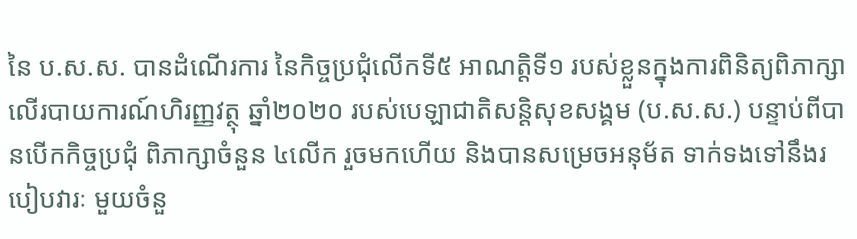នៃ ប.ស.ស. បានដំណើរការ នៃកិច្ចប្រជុំលើកទី៥ អាណត្តិទី១ របស់ខ្លួនក្នុងការពិនិត្យពិភាក្សា លើរបាយការណ៍ហិរញ្ញវត្ថុ ឆ្នាំ២០២០ របស់បេឡាជាតិសន្តិសុខសង្គម (ប.ស.ស.) បន្ទាប់ពីបានបើកកិច្ចប្រជុំ ពិភាក្សាចំនួន ៤លើក រួចមកហើយ និងបានសម្រេចអនុម័ត ទាក់ទងទៅនឹងរបៀបវារៈ មួយចំនួ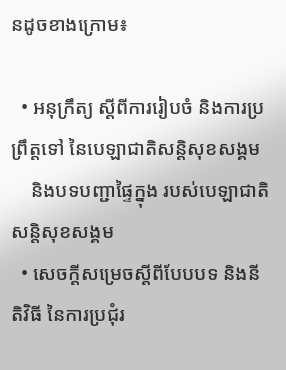នដូចខាងក្រោម៖

  • អនុក្រឹត្យ ស្តីពីការរៀបចំ និងការប្រព្រឹត្តទៅ នៃបេឡាជាតិសន្តិសុខសង្គម
    និងបទបញ្ជាផ្ទៃក្នុង របស់បេឡាជាតិសន្តិសុខសង្គម
  • សេចក្តីសម្រេចស្តីពីបែបបទ និងនីតិវិធី នៃការប្រជុំរ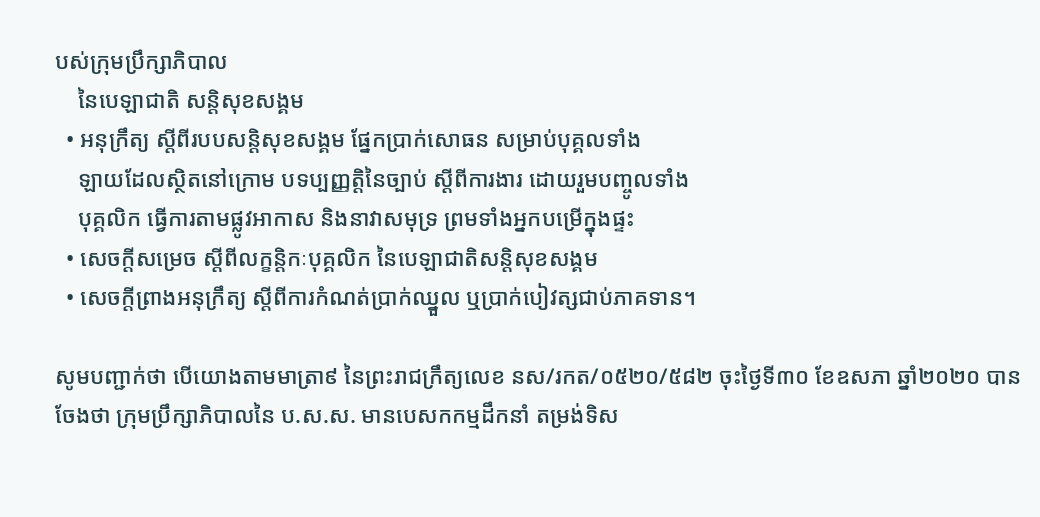បស់ក្រុមប្រឹក្សាភិបាល
    នៃបេឡាជាតិ សន្តិសុខសង្គម
  • អនុក្រឹត្យ ស្តីពីរបបសន្តិសុខសង្គម ផ្នែកប្រាក់សោធន សម្រាប់បុគ្គលទាំង
    ឡាយដែលស្ថិតនៅក្រោម បទប្បញ្ញត្តិនៃច្បាប់ ស្តីពីការងារ ដោយរួមបញ្ចូលទាំង
    បុគ្គលិក ធ្វើការតាមផ្លូវអាកាស និងនាវាសមុទ្រ ព្រមទាំងអ្នកបម្រើក្នុងផ្ទះ
  • សេចក្តីសម្រេច ស្តីពីលក្ខន្តិកៈបុគ្គលិក នៃបេឡាជាតិសន្តិសុខសង្គម
  • សេចក្តីព្រាងអនុក្រឹត្យ ស្តីពីការកំណត់ប្រាក់ឈ្នួល ឬប្រាក់បៀវត្សជាប់ភាគទាន។

សូមបញ្ជាក់ថា បើយោងតាមមាត្រា៩ នៃព្រះរាជក្រឹត្យលេខ នស/រកត/០៥២០/៥៨២ ចុះថ្ងៃទី៣០ ខែឧសភា ឆ្នាំ២០២០ បានចែងថា ក្រុមប្រឹក្សាភិបាលនៃ ប.ស.ស. មានបេសកកម្មដឹកនាំ តម្រង់ទិស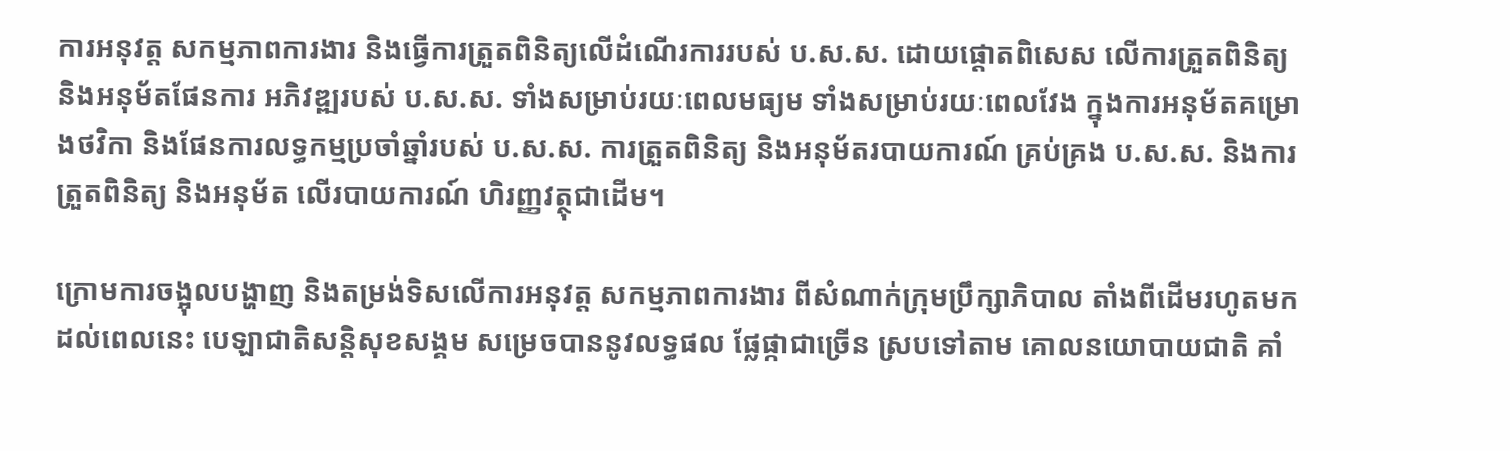ការអនុវត្ត សកម្មភាពការងារ និងធ្វើការត្រួតពិនិត្យលើដំណើរការរបស់ ប.ស.ស. ដោយផ្តោតពិសេស លើការត្រួតពិនិត្យ និងអនុម័តផែនការ អភិវឌ្ឍរបស់ ប.ស.ស. ទាំងសម្រាប់រយៈពេលមធ្យម ទាំងសម្រាប់រយៈពេលវែង ក្នុងការអនុម័តគម្រោងថវិកា និងផែនការលទ្ធកម្មប្រចាំឆ្នាំរបស់ ប.ស.ស. ការត្រួតពិនិត្យ និងអនុម័តរបាយការណ៍ គ្រប់គ្រង ប.ស.ស. និងការត្រួតពិនិត្យ និងអនុម័ត លើរបាយការណ៍ ហិរញ្ញវត្ថុជាដើម។

ក្រោមការចង្អុលបង្ហាញ និងតម្រង់ទិសលើការអនុវត្ត សកម្មភាពការងារ ពីសំណាក់ក្រុមប្រឹក្សាភិបាល តាំងពីដើមរហូតមកដល់ពេលនេះ បេឡាជាតិសន្តិសុខសង្គម សម្រេចបាននូវលទ្ធផល ផ្លែផ្កាជាច្រើន ស្របទៅតាម គោលនយោបាយជាតិ គាំ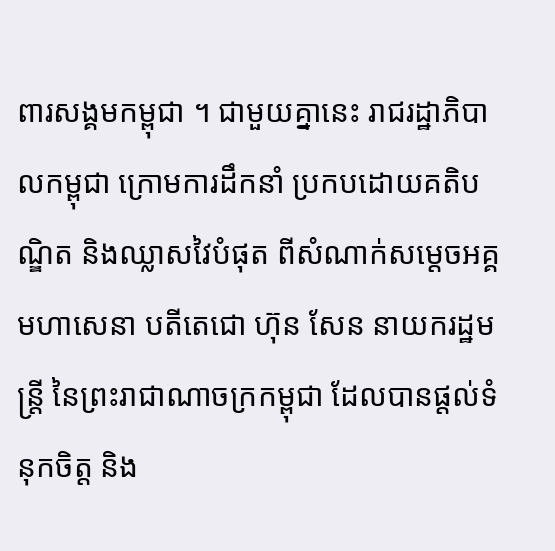ពារសង្គមកម្ពុជា ។ ជាមួយគ្នានេះ រាជរដ្ឋាភិបាលកម្ពុជា ក្រោមការដឹកនាំ ប្រកបដោយគតិបណ្ឌិត និងឈ្លាសវៃបំផុត ពីសំណាក់សម្តេចអគ្គមហាសេនា បតីតេជោ ហ៊ុន សែន នាយករដ្ឋមន្រ្តី នៃព្រះរាជាណាចក្រកម្ពុជា ដែលបានផ្តល់ទំនុកចិត្ត និង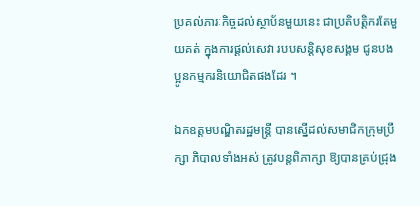ប្រគល់ភារៈកិច្ចដល់ស្ថាប័នមួយនេះ ជាប្រតិបត្តិករតែមួយគត់ ក្នុងការផ្តល់សេវា របបសន្តិសុខសង្គម ជូនបងប្អូនកម្មករនិយោជិតផងដែរ ។

ឯកឧត្តមបណ្ឌិតរដ្ឋមន្រ្តី បានស្នើដល់សមាជិកក្រុមប្រឹក្សា ភិបាលទាំងអស់ ត្រូវបន្តពិភាក្សា ឱ្យបានគ្រប់ជ្រុង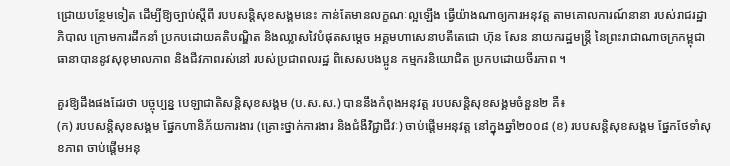ជ្រោយបន្ថែមទៀត ដើម្បីឱ្យច្បាប់ស្តីពី របបសន្តិសុខសង្គមនេះ កាន់តែមានលក្ខណៈល្អឡើង ធ្វើយ៉ាងណាឲ្យការអនុវត្ត តាមគោលការណ៍នានា របស់រាជរដ្ឋាភិបាល ក្រោមការដឹកនាំ ប្រកបដោយគតិបណ្ឌិត និងឈ្លាសវៃបំផុតសម្តេច អគ្គមហាសេនាបតីតេជោ ហ៊ុន សែន នាយករដ្ឋមន្ត្រី នៃព្រះរាជាណាចក្រកម្ពុជា ធានាបាននូវសុខុមាលភាព និងជីវភាពរស់នៅ របស់ប្រជាពលរដ្ឋ ពិសេសបងប្អូន កម្មករនិយោជិត ប្រកបដោយចីរភាព ។

គួរឱ្យដឹងផងដែរថា បច្ចុប្បន្ន បេឡាជាតិសន្តិសុខសង្គម (ប.ស.ស.) បាននឹងកំពុងអនុវត្ត របបសន្តិសុខសង្គមចំនួន២ គឺ៖
(ក) របបសន្តិសុខសង្គម ផ្នែកហានិភ័យការងារ (គ្រោះថ្នាក់ការងារ និងជំងឺវិជ្ជាជីវៈ) ចាប់ផ្តើមអនុវត្ត នៅក្នុងឆ្នាំ២០០៨ (ខ) របបសន្តិសុខសង្គម ផ្នែកថែទាំសុខភាព ចាប់ផ្តើមអនុ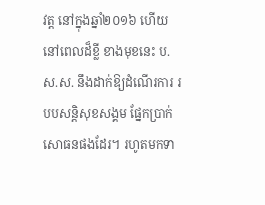វត្ត នៅក្នុងឆ្នាំ២០១៦ ហើយនៅពេលដ៏ខ្លី ខាងមុខនេះ ប.ស.ស. នឹងដាក់ឱ្យដំណើរការ របបសន្តិសុខសង្គម ផ្នែកប្រាក់សោធនផងដែរ។ រហូតមកទា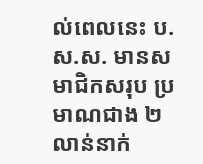ល់ពេលនេះ ប.ស.ស. មានសមាជិកសរុប ប្រមាណជាង ២លាន់នាក់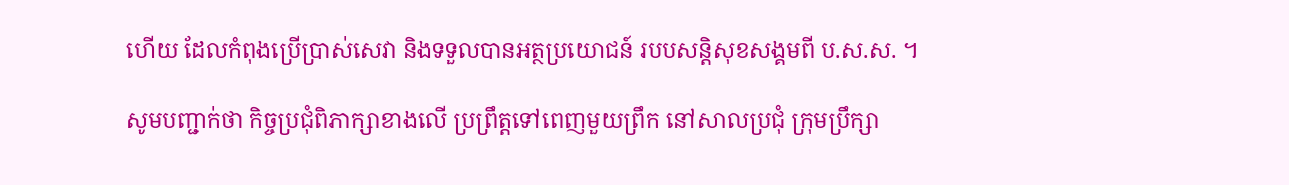ហើយ ដែលកំពុងប្រើប្រាស់សេវា និងទទួលបានអត្ថប្រយោជន៍ របបសន្តិសុខសង្គមពី ប.ស.ស. ។

សូមបញ្ជាក់ថា កិច្ចប្រជុំពិភាក្សាខាងលើ ប្រព្រឹត្តទៅពេញមួយព្រឹក នៅសាលប្រជុំ ក្រុមប្រឹក្សា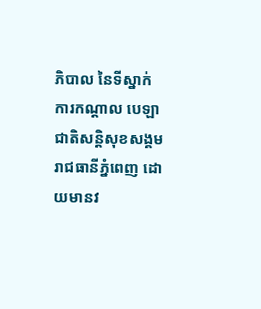ភិបាល នៃទីស្នាក់ការកណ្តាល បេឡាជាតិសន្តិសុខសង្គម រាជធានីភ្នំពេញ ដោយមានវ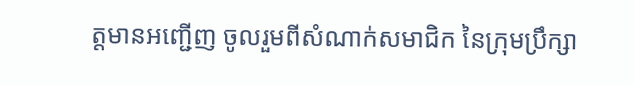ត្តមានអញ្ជើញ ចូលរួមពីសំណាក់សមាជិក នៃក្រុមប្រឹក្សា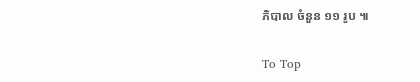ភិបាល ចំនួន ១១ រូប ៕

To Top